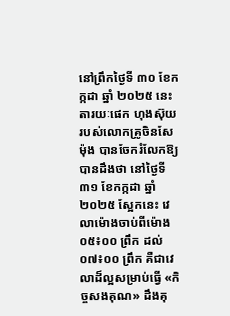នៅព្រឹកថ្ងៃទី ៣០ ខែកក្កដា ឆ្នាំ ២០២៥ នេះ តារយៈផេក ហុងស៊ុយ របស់លោកគ្រូចិនសែម៉ុង បានចែករំលែកឱ្យបានដឹងថា នៅថ្ងៃទី ៣១ ខែកក្កដា ឆ្នាំ ២០២៥ ស្អែកនេះ វេលាម៉ោងចាប់ពីម៉ោង ០៥៖០០ ព្រឹក ដល់ ០៧៖០០ ព្រឹក គឺជាវេលាដ៏ល្អសម្រាប់ធ្វើ «កិច្ចសងគុណ» ដឹងគុ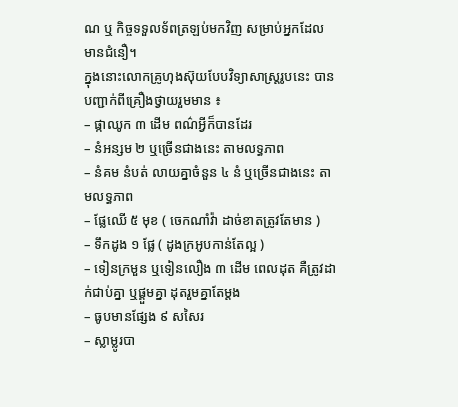ណ ឬ កិច្ចទទួលទ័ពត្រឡប់មកវិញ សម្រាប់អ្នកដែលមានជំនឿ។
ក្នុងនោះលោកគ្រូហុងស៊ុយបែបវិទ្យាសាស្ត្ររូបនេះ បានបញ្ជាក់ពីគ្រឿងថ្វាយរួមមាន ៖
– ផ្កាឈូក ៣ ដើម ពណ៌អ្វីក៏បានដែរ
– នំអន្សម ២ ឬច្រើនជាងនេះ តាមលទ្ធភាព
– នំគម នំបត់ លាយគ្នាចំនួន ៤ នំ ឬច្រើនជាងនេះ តាមលទ្ធភាព
– ផ្លែឈើ ៥ មុខ ( ចេកណាំវ៉ា ដាច់ខាតត្រូវតែមាន )
– ទឹកដូង ១ ផ្លែ ( ដូងក្រអូបកាន់តែល្អ )
– ទៀនក្រមួន ឬទៀនលឿង ៣ ដើម ពេលដុត គឺត្រូវដាក់ជាប់គ្នា ឬផ្គួមគ្នា ដុតរួមគ្នាតែម្ដង
– ធូបមានផ្សែង ៩ សសៃរ
– ស្លាម្លូរបា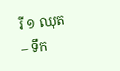រី ១ ឈុត
– ទឹក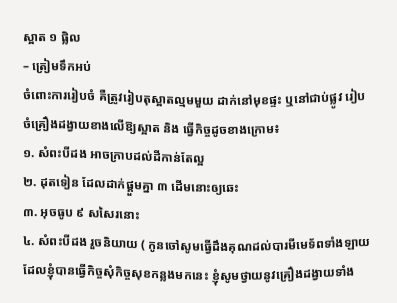ស្អាត ១ ផ្លិល
– ត្រៀមទឹកអប់
ចំពោះការរៀបចំ គឺត្រូវរៀបតុស្អាតល្មមមួយ ដាក់នៅមុខផ្ទះ ឬនៅជាប់ផ្លូវ រៀបចំគ្រឿងដង្វាយខាងលើឱ្យស្អាត និង ធ្វើកិច្ចដូចខាងក្រោម៖
១. សំពះបីដង អាចក្រាបដល់ដីកាន់តែល្អ
២. ដុតទៀន ដែលដាក់ផ្គួមគ្នា ៣ ដើមនោះឲ្យឆេះ
៣. អុចធូប ៩ សសៃរនោះ
៤. សំពះបីដង រួចនិយាយ ( កូនចៅសូមធ្វើដឹងគុណដល់បារមីមេទ័ពទាំងឡាយដែលខ្ញុំបានធ្វើកិច្ចសុំកិច្ចសុខកន្លងមកនេះ ខ្ញុំសូមថ្វាយនូវគ្រឿងដង្វាយទាំង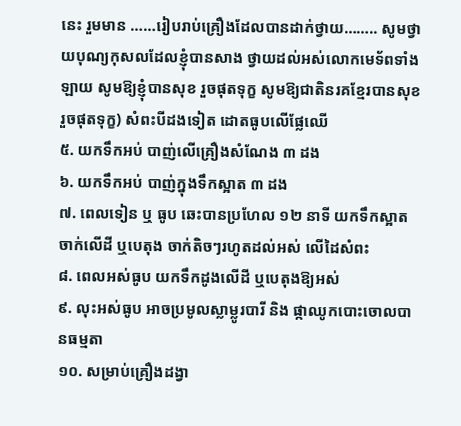នេះ រួមមាន ……រៀបរាប់គ្រឿងដែលបានដាក់ថ្វាយ…….. សូមថ្វាយបុណ្យកុសលដែលខ្ញុំបានសាង ថ្វាយដល់អស់លោកមេទ័ពទាំងឡាយ សូមឱ្យខ្ញុំបានសុខ រួចផុតទុក្ខ សូមឱ្យជាតិនរគខ្មែរបានសុខ រួចផុតទុក្ខ) សំពះបីដងទៀត ដោតធូបលើផ្លែឈើ
៥. យកទឹកអប់ បាញ់លើគ្រឿងសំណែង ៣ ដង
៦. យកទឹកអប់ បាញ់ក្នុងទឹកស្អាត ៣ ដង
៧. ពេលទៀន ឬ ធូប ឆេះបានប្រហែល ១២ នាទី យកទឹកស្អាតចាក់លើដី ឬបេតុង ចាក់តិចៗរហូតដល់អស់ លើដៃសំពះ
៨. ពេលអស់ធូប យកទឹកដូងលើដី ឬបេតុងឱ្យអស់
៩. លុះអស់ធូប អាចប្រមូលស្លាម្លូរបារី និង ផ្កាឈូកបោះចោលបានធម្មតា
១០. សម្រាប់គ្រឿងដង្វា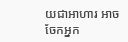យជាអាហារ អាចចែកអ្នក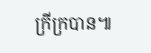ក្រីក្របាន៕